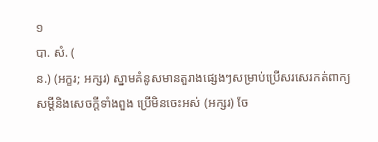១
បា. សំ. (
ន.) (អក្ខរ; អក្សរ) ស្នាមគំនូសមានតួរាងផ្សេងៗសម្រាប់ប្រើសរសេរកត់ពាក្យសម្ដីនិងសេចក្ដីទាំងពួង ប្រើមិនចេះអស់ (អក្សរ) ចែ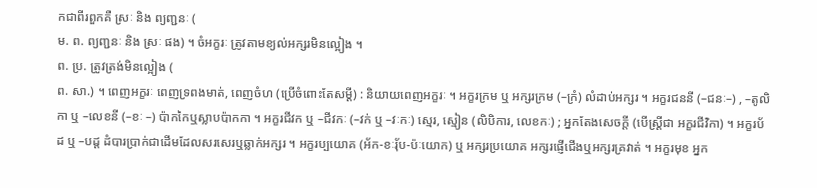កជាពីរពួកគឺ ស្រៈ និង ព្យញ្ជនៈ (
ម. ព. ព្យញ្ជនៈ និង ស្រៈ ផង) ។ ចំអក្ខរៈ ត្រូវតាមខ្យល់អក្សរមិនល្អៀង ។
ព. ប្រ. ត្រូវត្រង់មិនល្អៀង (
ព. សា.) ។ ពេញអក្ខរៈ ពេញទ្រពងមាត់, ពេញចំហ (ប្រើចំពោះតែសម្ដី) : និយាយពេញអក្ខរៈ ។ អក្ខរក្រម ឬ អក្សរក្រម (–ក្រំ) លំដាប់អក្សរ ។ អក្ខរជននី (–ជនៈ–) , –តូលិកា ឬ –លេខនី (–ខៈ –) ប៉ាកកៃឬស្លាបប៉ាកកា ។ អក្ខរជីវក ឬ –ជីវកៈ (–វក់ ឬ –វៈកៈ) ស្មេរ, ស្មៀន (លិបិការ, លេខកៈ) ; អ្នកតែងសេចក្ដី (បើស្ត្រីជា អក្ខរជីវិកា) ។ អក្ខរប័ដ ឬ –បដ្ត ដំបារប្រាក់ជាដើមដែលសរសេរឬឆ្លាក់អក្សរ ។ អក្ខរប្បយោគ (អ័ក-ខៈរុ័ប-ប៉ៈយោក) ឬ អក្សរប្រយោគ អក្សរផ្ញើជើងឬអក្សរគ្រវាត់ ។ អក្ខរមុខ អ្នក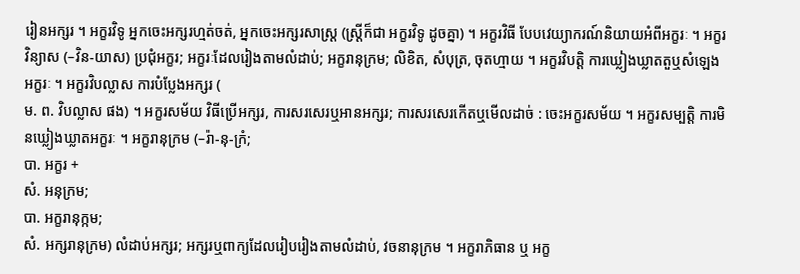រៀនអក្សរ ។ អក្ខរវិទូ អ្នកចេះអក្សរហ្មត់ចត់, អ្នកចេះអក្សរសាស្ត្រ (ស្ត្រីក៏ជា អក្ខរវិទូ ដូចគ្នា) ។ អក្ខរវិធី បែបវេយ្យាករណ៍និយាយអំពីអក្ខរៈ ។ អក្ខរវិន្យាស (–វិន-យាស) ប្រជុំអក្ខរ; អក្ខរៈដែលរៀងតាមលំដាប់; អក្ខរានុក្រម; លិខិត, សំបុត្រ, ចុតហ្មាយ ។ អក្ខរវិបត្តិ ការឃ្លៀងឃ្លាតតួឬសំឡេងអក្ខរៈ ។ អក្ខរវិបល្លាស ការបំប្លែងអក្សរ (
ម. ព. វិបល្លាស ផង) ។ អក្ខរសម័យ វិធីប្រើអក្សរ, ការសរសេរឬអានអក្សរ; ការសរសេរកើតឬមើលដាច់ : ចេះអក្ខរសម័យ ។ អក្ខរសម្បត្តិ ការមិនឃ្លៀងឃ្លាតអក្ខរៈ ។ អក្ខរានុក្រម (–រ៉ា-នុ-ក្រំ;
បា. អក្ខរ +
សំ. អនុក្រម;
បា. អក្ខរានុក្កម;
សំ. អក្សរានុក្រម) លំដាប់អក្សរ; អក្សរឬពាក្យដែលរៀបរៀងតាមលំដាប់, វចនានុក្រម ។ អក្ខរាភិធាន ឬ អក្ខ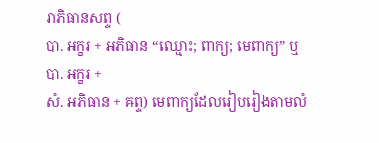រាភិធានសព្ទ (
បា. អក្ខរ + អភិធាន “ឈ្មោះ; ពាក្យ; មេពាក្យ” ឬ
បា. អក្ខរ +
សំ. អភិធាន + ឝព្ទ) មេពាក្យដែលរៀបរៀងតាមលំ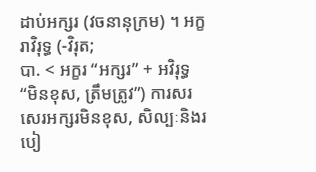ដាប់អក្សរ (វចនានុក្រម) ។ អក្ខរាវិរុទ្ធ (-វិរុត;
បា. < អក្ខរ “អក្សរ” + អវិរុទ្ធ “មិនខុស, ត្រឹមត្រូវ”) ការសរសេរអក្សរមិនខុស, សិល្បៈនិងរបៀ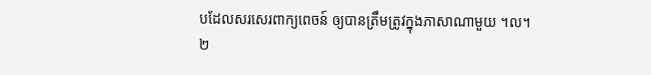បដែលសរសេរពាក្យពេចន៍ ឲ្យបានត្រឹមត្រូវក្នុងភាសាណាមួយ ។ល។
២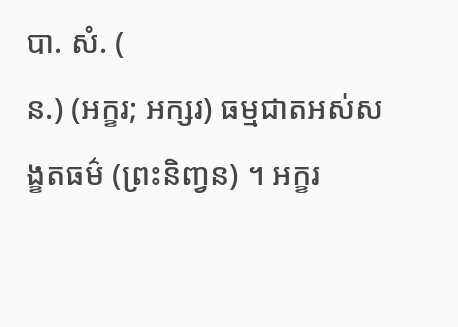បា. សំ. (
ន.) (អក្ខរ; អក្សរ) ធម្មជាតអស់សង្ខតធម៌ (ព្រះនិញ្វន) ។ អក្ខរ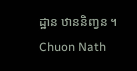ដ្ឋាន ឋាននិញ្វន ។
Chuon Nath